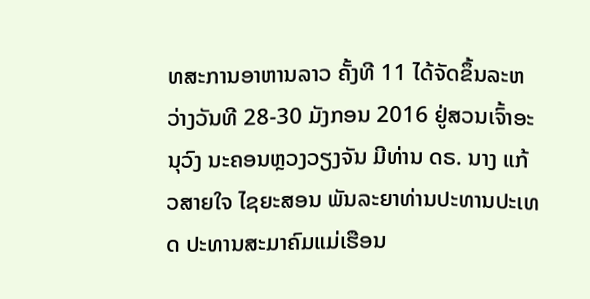ທສະການອາຫານລາວ ຄັ້ງທີ 11 ໄດ້ຈັດຂຶ້ນລະຫວ່າງວັນທີ 28-30 ມັງກອນ 2016 ຢູ່ສວນເຈົ້າອະນຸວົງ ນະຄອນຫຼວງວຽງຈັນ ມີທ່ານ ດຣ. ນາງ ແກ້ວສາຍໃຈ ໄຊຍະສອນ ພັນລະຍາທ່ານປະທານປະເທດ ປະທານສະມາຄົມແມ່ເຮືອນ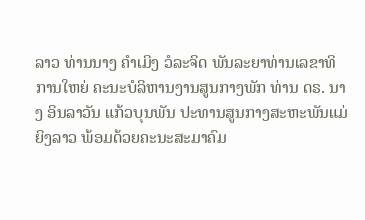ລາວ ທ່ານນາງ ຄຳເມິງ ວໍລະຈິດ ພັນລະຍາທ່ານເລຂາທິການໃຫຍ່ ຄະນະບໍລິຫານງານສູນກາງພັກ ທ່ານ ດຣ. ນາງ ອິນລາວັນ ແກ້ວບຸນພັນ ປະທານສູນກາງສະຫະພັນແມ່ຍິງລາວ ພ້ອມດ້ວຍຄະນະສະມາຄົມ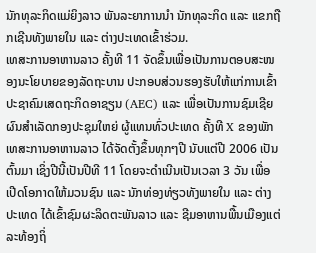ນັກທຸລະກິດແມ່ຍິງລາວ ພັນລະຍາການນຳ ນັກທຸລະກິດ ແລະ ແຂກຖືກເຊີນທັງພາຍໃນ ແລະ ຕ່າງປະເທດເຂົ້າຮ່ວມ.
ເທສະການອາຫານລາວ ຄັ້ງທີ 11 ຈັດຂຶ້ນເພື່ອເປັນການຕອບສະໜອງນະໂຍບາຍຂອງລັດຖະບານ ປະກອບສ່ວນຮອງຮັບໃຫ້ແກ່ການເຂົ້າປະຊາຄົມເສດຖະກິດອາຊຽນ (AEC) ແລະ ເພື່ອເປັນການຊົມເຊີຍຜົນສຳເລັດກອງປະຊຸມໃຫຍ່ ຜູ້ແທນທົ່ວປະເທດ ຄັ້ງທີ X ຂອງພັກ ເທສະການອາຫານລາວ ໄດ້ຈັດຕັ້ງຂຶ້ນທຸກໆປີ ນັບແຕ່ປີ 2006 ເປັນຕົ້ນມາ ເຊິ່ງປີນີ້ເປັນປີທີ 11 ໂດຍຈະດຳເນີນເປັນເວລາ 3 ວັນ ເພື່ອເປີດໂອກາດໃຫ້ມວນຊົນ ແລະ ນັກທ່ອງທ່ຽວທັງພາຍໃນ ແລະ ຕ່າງປະເທດ ໄດ້ເຂົ້າຊົມຜະລິດຕະພັນລາວ ແລະ ຊີມອາຫານພື້ນເມືອງແຕ່ລະທ້ອງຖິ່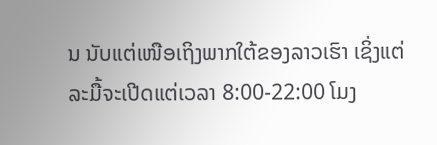ນ ນັບແຕ່ເໜືອເຖິງພາກໃຕ້ຂອງລາວເຮົາ ເຊິ່ງແຕ່ລະມື້ຈະເປີດແຕ່ເວລາ 8:00-22:00 ໂມງ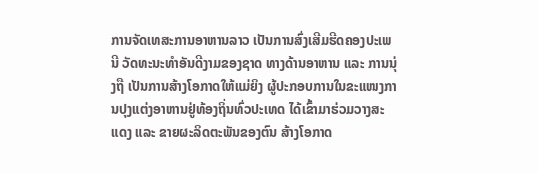ການຈັດເທສະການອາຫານລາວ ເປັນການສົ່ງເສີມຮີດຄອງປະເພນີ ວັດທະນະທຳອັນດີງາມຂອງຊາດ ທາງດ້ານອາຫານ ແລະ ການນຸ່ງຖື ເປັນການສ້າງໂອກາດໃຫ້ແມ່ຍິງ ຜູ້ປະກອບການໃນຂະແໜງການປຸງແຕ່ງອາຫານຢູ່ທ້ອງຖິ່ນທົ່ວປະເທດ ໄດ້ເຂົ້າມາຮ່ວມວາງສະແດງ ແລະ ຂາຍຜະລິດຕະພັນຂອງຕົນ ສ້າງໂອກາດ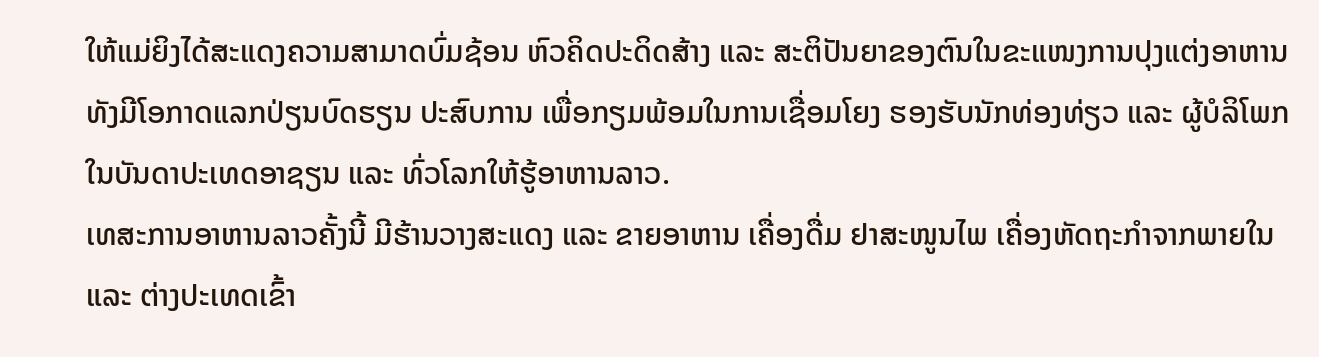ໃຫ້ແມ່ຍິງໄດ້ສະແດງຄວາມສາມາດບົ່ມຊ້ອນ ຫົວຄິດປະດິດສ້າງ ແລະ ສະຕິປັນຍາຂອງຕົນໃນຂະແໜງການປຸງແຕ່ງອາຫານ ທັງມີໂອກາດແລກປ່ຽນບົດຮຽນ ປະສົບການ ເພື່ອກຽມພ້ອມໃນການເຊື່ອມໂຍງ ຮອງຮັບນັກທ່ອງທ່ຽວ ແລະ ຜູ້ບໍລິໂພກໃນບັນດາປະເທດອາຊຽນ ແລະ ທົ່ວໂລກໃຫ້ຮູ້ອາຫານລາວ.
ເທສະການອາຫານລາວຄັ້ງນີ້ ມີຮ້ານວາງສະແດງ ແລະ ຂາຍອາຫານ ເຄື່ອງດື່ມ ຢາສະໜູນໄພ ເຄື່ອງຫັດຖະກຳຈາກພາຍໃນ ແລະ ຕ່າງປະເທດເຂົ້າ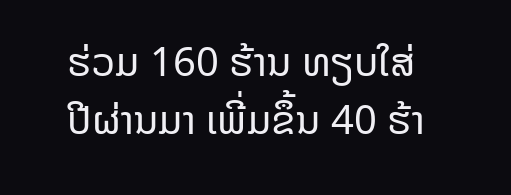ຮ່ວມ 160 ຮ້ານ ທຽບໃສ່ປີຜ່ານມາ ເພີ່ມຂຶ້ນ 40 ຮ້າ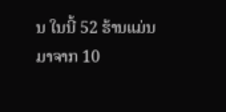ນ ໃນນີ້ 52 ຮ້ານແມ່ນມາຈາກ 10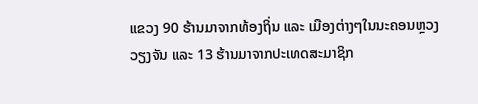ແຂວງ 90 ຮ້ານມາຈາກທ້ອງຖິ່ນ ແລະ ເມືອງຕ່າງໆໃນນະຄອນຫຼວງວຽງຈັນ ແລະ 13 ຮ້ານມາຈາກປະເທດສະມາຊິກ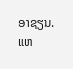ອາຊຽນ.
ແຫ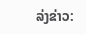ລ່ງຂ່າວ: